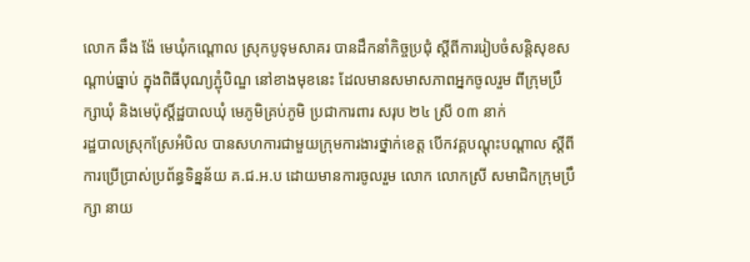លោក ឆឹង ង៉ែ មេឃុំកណ្តោល ស្រុកបូទុមសាគរ បានដឹកនាំកិច្ចប្រជុំ ស្ដីពីការរៀបចំសន្តិសុខសណ្ដាប់ធ្នាប់ ក្នុងពិធីបុណ្យភ្ជុំបិណ្ឌ នៅខាងមុខនេះ ដែលមានសមាសភាពអ្នកចូលរួម ពីក្រុមប្រឹក្សាឃុំ និងមេប៉ុស្ដិ៍ដ្ឋបាលឃុំ មេភូមិគ្រប់ភូមិ ប្រជាការពារ សរុប ២៤ ស្រី ០៣ នាក់
រដ្ឋបាលស្រុកស្រែអំបិល បានសហការជាមួយក្រុមការងារថ្នាក់ខេត្ត បើកវគ្គបណ្ដុះបណ្ដាល ស្ដីពីការប្រើប្រាស់ប្រព័ន្ធទិន្នន័យ គ.ជ.អ.ប ដោយមានការចូលរួម លោក លោកស្រី សមាជិកក្រុមប្រឹក្សា នាយ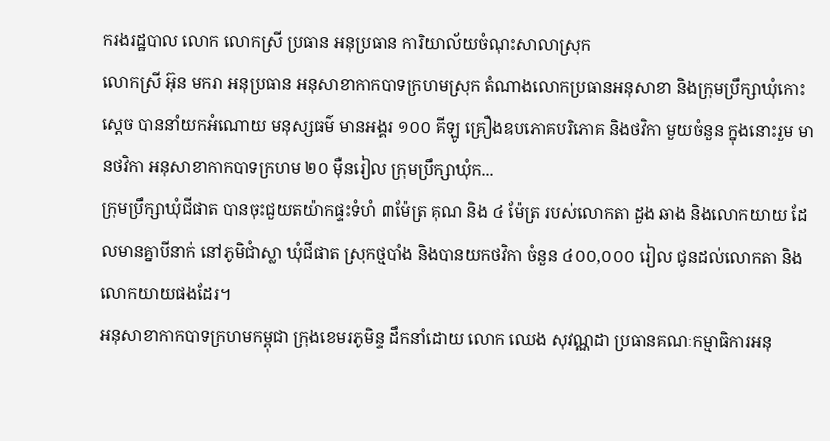ករងរដ្ឋបាល លោក លោកស្រី ប្រធាន អនុប្រធាន ការិយាល័យចំណុះសាលាស្រុក
លោកស្រី អ៊ុន មករា អនុប្រធាន អនុសាខាកាកបាទក្រហមស្រុក តំណាងលោកប្រធានអនុសាខា និងក្រុមប្រឹក្សាឃុំកោះស្តេច បាននាំយកអំណោយ មនុស្សធម៌ មានអង្គរ ១០០ គីឡូ គ្រឿងឧបភោគបរិភោគ និងថវិកា មួយចំនួន ក្នុងនោះរួម មានថវិកា អនុសាខាកាកបាទក្រហម ២០ ម៉ឺនរៀល ក្រុមប្រឹក្សាឃុំក...
ក្រុមប្រឹក្សាឃុំជីផាត បានចុះជួយតយ៉ាកផ្ទះទំហំ ៣ម៉ែត្រ គុណ និង ៤ ម៉ែត្រ របស់លោកតា ដួង ឆាង និងលោកយាយ ដែលមានគ្នាបីនាក់ នៅភូមិជាំស្លា ឃុំជីផាត ស្រុកថ្មបាំង និងបានយកថវិកា ចំនួន ៤០០,០០០ រៀល ជូនដល់លោកតា និងលោកយាយផងដែរ។
អនុសាខាកាកបាទក្រហមកម្ពុជា ក្រុងខេមរភូមិន្ទ ដឹកនាំដោយ លោក ឈេង សុវណ្ណដា ប្រធានគណៈកម្មាធិការអនុ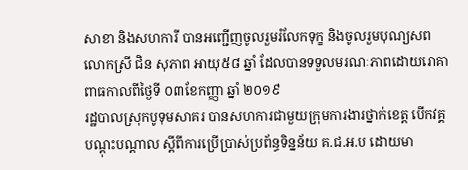សាខា និងសហការី បានអញ្ជើញចូលរួមរំលែកទុក្ខ និងចូលរួមបុណ្យសព លោកស្រី ជិន សុភាព អាយុ៥៨ ឆ្នាំ ដែលបានទទួលមរណៈភាពដោយរោគាពាធកាលពីថ្ងៃទី ០៣ខែកញ្ញា ឆ្នាំ ២០១៩
រដ្ឋបាលស្រុកបូទុមសាគរ បានសហការជាមួយក្រុមការងារថ្នាក់ខេត្ត បើកវគ្គបណ្ដុះបណ្ដាល ស្ដីពីការប្រើប្រាស់ប្រព័ន្ធទិន្នន័យ គ.ជ.អ.ប ដោយមា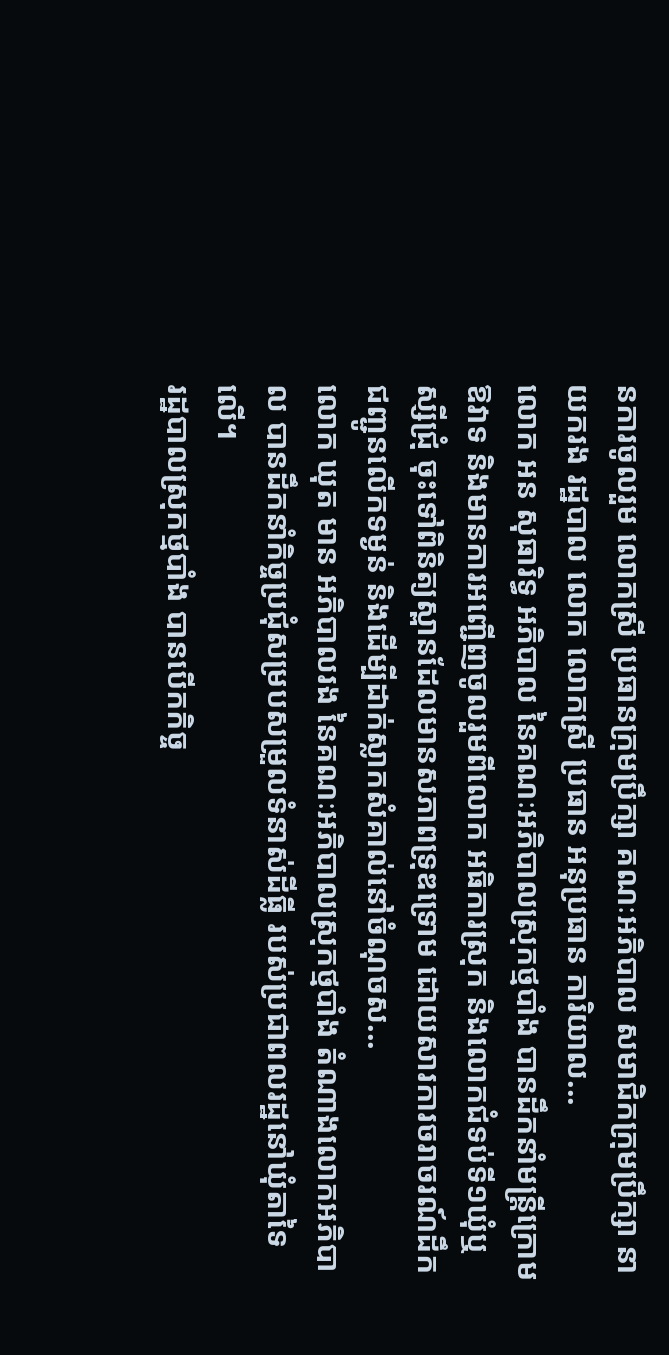នការចូលរួម លោកស្រី ប្រធានក្រុមប្រឹក្សា គណៈអភិបាល សមាជិកក្រុមប្រឹក្សា នាយករង រដ្ឋបាល លោក លោកស្រី ប្រធាន អនុប្រធាន ការិយាល...
លោក អន សុធារិទ្ធ អភិបាល នៃគណៈអភិបាលស្រុកថ្មបាំង បានដឹកនាំមន្រ្តីក្រោមឱវាទ និងមានការអញ្ជើញចូលរួមពីលោក អធិការស្រុក និងលោកជំទប់ទី១ឃុំឬស្សីជ្រុំ ចុះទៅពិនិត្យស្ពានដែលមានសភាពទ្រុឌទ្រោម ដោយសារការចរាចរណ៍ដឹកជញ្ជូនលើកទម្ងន់ និងដើម្បីដាក់ស្លាកសំគាល់នៅចំណុចស...
លោក ឃុត មាន អភិបាលរង នៃគណៈអភិបាលស្រុកថ្មបាំង តំណាងលោកអភិបាល បានដឹកនាំកិច្ចប្រជុំសម្របសម្រួលទំនាស់ដីធ្លី របស់ប្រជាពលរដ្ឋនៅឃុំតាទៃលេី។
រដ្ឋបាលស្រុកថ្មបាំង បានបើកកិច្ច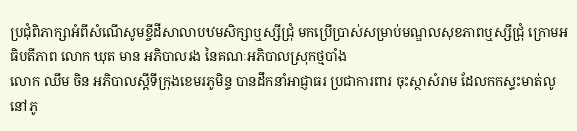ប្រជុំពិភាក្សាអំពីសំណើសូមខ្ចីដីសាលាបឋមសិក្សាឬស្សីជ្រុំ មកប្រើប្រាស់សម្រាប់មណ្ឌលសុខភាពឬស្សីជ្រុំ ក្រោមអធិបតីភាព លោក ឃុត មាន អភិបាលរង នៃគណៈអភិបាលស្រុកថ្មបាំង
លោក ឈឹម ចិន អភិបាលស្តីទីក្រុងខេមរភូមិន្ទ បានដឹកនាំអាជ្ញាធរ ប្រជាការពារ ចុះស្ថាសំរាម ដែលកកស្ទះមាត់លូ នៅភូ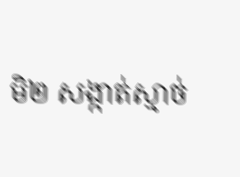មិ២ សង្កាត់ស្មាច់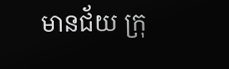មានជ័យ ក្រុ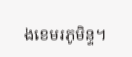ងខេមរភូមិន្ទ។